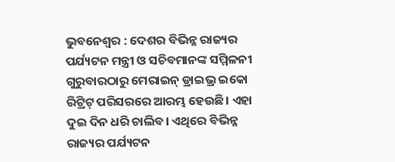ଭୁବନେଶ୍ବର : ଦେଶର ବିଭିନ୍ନ ରାଜ୍ୟର ପର୍ଯ୍ୟଟନ ମନ୍ତ୍ରୀ ଓ ସଚିବମାନଙ୍କ ସମ୍ମିଳନୀ ଗୁରୁବାରଠାରୁ ମେରାଇନ୍ ଡ୍ରାଇଭ୍ର ଇକୋ ରିଟ୍ରିଟ୍ ପରିସରରେ ଆରମ୍ଭ ହେଉଛି। ଏହା ଦୁଇ ଦିନ ଧରି ଚାଲିବ। ଏଥିରେ ବିଭିନ୍ନ ରାଜ୍ୟର ପର୍ଯ୍ୟଟନ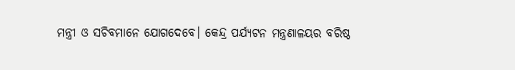ମନ୍ତ୍ରୀ ଓ ସଚିବମାନେ ଯୋଗଦେବେ। କେନ୍ଦ୍ର ପର୍ଯ୍ୟଟନ ମନ୍ତ୍ରଣାଳୟର ବରିଷ୍ଠ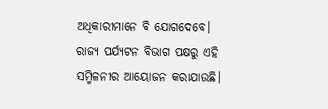ଅଧିକାରୀମାନେ ବି ଯୋଗଦେବେ। ରାଜ୍ୟ ପର୍ଯ୍ୟଟନ ବିଭାଗ ପକ୍ଷରୁ ଏହି ସମ୍ମିଳନୀର ଆୟୋଜନ କରାଯାଉଛି।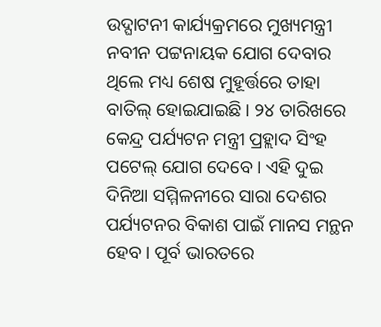ଉଦ୍ଘାଟନୀ କାର୍ଯ୍ୟକ୍ରମରେ ମୁଖ୍ୟମନ୍ତ୍ରୀ ନବୀନ ପଟ୍ଟନାୟକ ଯୋଗ ଦେବାର ଥିଲେ ମଧ୍ୟ ଶେଷ ମୁହୂର୍ତ୍ତରେ ତାହା ବାତିଲ୍ ହୋଇଯାଇଛି। ୨୪ ତାରିଖରେ କେନ୍ଦ୍ର ପର୍ଯ୍ୟଟନ ମନ୍ତ୍ରୀ ପ୍ରହ୍ଲାଦ ସିଂହ ପଟେଲ୍ ଯୋଗ ଦେବେ। ଏହି ଦୁଇ ଦିନିଆ ସମ୍ମିଳନୀରେ ସାରା ଦେଶର ପର୍ଯ୍ୟଟନର ବିକାଶ ପାଇଁ ମାନସ ମନ୍ଥନ ହେବ। ପୂର୍ବ ଭାରତରେ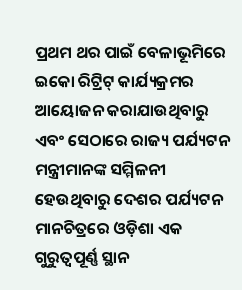ପ୍ରଥମ ଥର ପାଇଁ ବେଳାଭୂମିରେ ଇକୋ ରିଟ୍ରିଟ୍ କାର୍ଯ୍ୟକ୍ରମର ଆୟୋଜନ କରାଯାଉଥିବାରୁ ଏବଂ ସେଠାରେ ରାଜ୍ୟ ପର୍ଯ୍ୟଟନ ମନ୍ତ୍ରୀମାନଙ୍କ ସମ୍ମିଳନୀ ହେଉଥିବାରୁ ଦେଶର ପର୍ଯ୍ୟଟନ ମାନଚିତ୍ରରେ ଓଡ଼ିଶା ଏକ ଗୁରୁତ୍ବପୂର୍ଣ୍ଣ ସ୍ଥାନ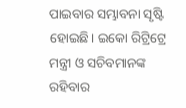ପାଇବାର ସମ୍ଭାବନା ସୃଷ୍ଟି ହୋଇଛି। ଇକୋ ରିଟ୍ରିଟ୍ରେ ମନ୍ତ୍ରୀ ଓ ସଚିବମାନଙ୍କ ରହିବାର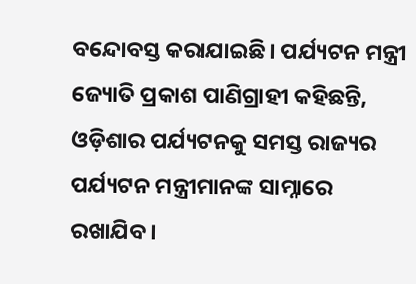ବନ୍ଦୋବସ୍ତ କରାଯାଇଛି। ପର୍ଯ୍ୟଟନ ମନ୍ତ୍ରୀ ଜ୍ୟୋତି ପ୍ରକାଶ ପାଣିଗ୍ରାହୀ କହିଛନ୍ତି, ଓଡ଼ିଶାର ପର୍ଯ୍ୟଟନକୁ ସମସ୍ତ ରାଜ୍ୟର ପର୍ଯ୍ୟଟନ ମନ୍ତ୍ରୀମାନଙ୍କ ସାମ୍ନାରେ ରଖାଯିବ।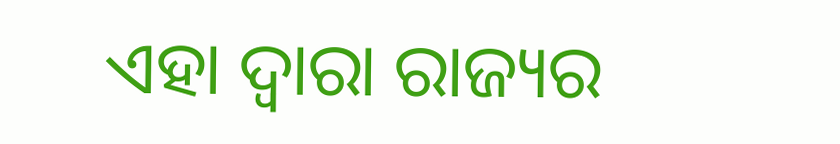ଏହା ଦ୍ବାରା ରାଜ୍ୟର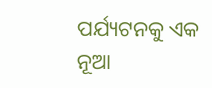ପର୍ଯ୍ୟଟନକୁ ଏକ ନୂଆ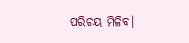ପରିଚୟ ମିଳିବ।